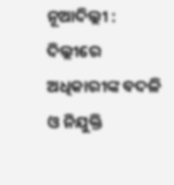ନୂଆଦିଲ୍ଲୀ : ଦିଲ୍ଲୀରେ ଅଧିକାରୀଙ୍କ ବଦଳି ଓ ନିଯୁକ୍ତି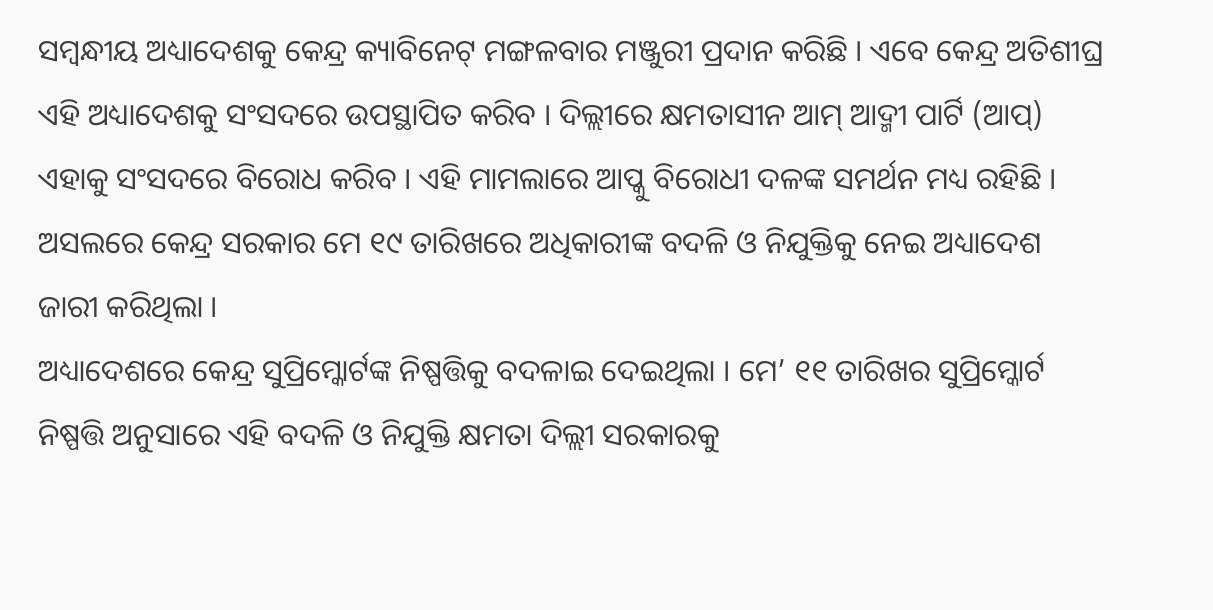ସମ୍ବନ୍ଧୀୟ ଅଧ୍ୟାଦେଶକୁ କେନ୍ଦ୍ର କ୍ୟାବିନେଟ୍ ମଙ୍ଗଳବାର ମଞ୍ଜୁରୀ ପ୍ରଦାନ କରିଛି । ଏବେ କେନ୍ଦ୍ର ଅତିଶୀଘ୍ର ଏହି ଅଧ୍ୟାଦେଶକୁ ସଂସଦରେ ଉପସ୍ଥାପିତ କରିବ । ଦିଲ୍ଲୀରେ କ୍ଷମତାସୀନ ଆମ୍ ଆଦ୍ମୀ ପାର୍ଟି (ଆପ୍) ଏହାକୁ ସଂସଦରେ ବିରୋଧ କରିବ । ଏହି ମାମଲାରେ ଆପ୍କୁ ବିରୋଧୀ ଦଳଙ୍କ ସମର୍ଥନ ମଧ୍ୟ ରହିଛି । ଅସଲରେ କେନ୍ଦ୍ର ସରକାର ମେ ୧୯ ତାରିଖରେ ଅଧିକାରୀଙ୍କ ବଦଳି ଓ ନିଯୁକ୍ତିକୁ ନେଇ ଅଧ୍ୟାଦେଶ ଜାରୀ କରିଥିଲା ।
ଅଧ୍ୟାଦେଶରେ କେନ୍ଦ୍ର ସୁପ୍ରିମ୍କୋର୍ଟଙ୍କ ନିଷ୍ପତ୍ତିକୁ ବଦଳାଇ ଦେଇଥିଲା । ମେ’ ୧୧ ତାରିଖର ସୁପ୍ରିମ୍କୋର୍ଟ ନିଷ୍ପତ୍ତି ଅନୁସାରେ ଏହି ବଦଳି ଓ ନିଯୁକ୍ତି କ୍ଷମତା ଦିଲ୍ଲୀ ସରକାରକୁ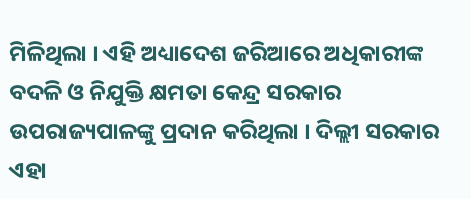ମିଳିଥିଲା । ଏହି ଅଧ୍ୟାଦେଶ ଜରିଆରେ ଅଧିକାରୀଙ୍କ ବଦଳି ଓ ନିଯୁକ୍ତି କ୍ଷମତା କେନ୍ଦ୍ର ସରକାର ଉପରାଜ୍ୟପାଳଙ୍କୁ ପ୍ରଦାନ କରିଥିଲା । ଦିଲ୍ଲୀ ସରକାର ଏହା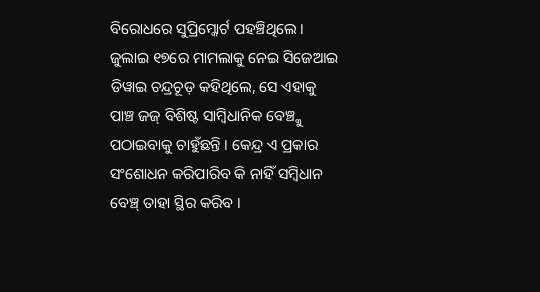ବିରୋଧରେ ସୁପ୍ରିମ୍କୋର୍ଟ ପହଞ୍ଚିଥିଲେ । ଜୁଲାଇ ୧୭ରେ ମାମଲାକୁ ନେଇ ସିଜେଆଇ ଡିୱାଇ ଚନ୍ଦ୍ରଚୂଡ଼ କହିଥିଲେ, ସେ ଏହାକୁ ପାଞ୍ଚ ଜଜ୍ ବିଶିଷ୍ଟ ସାମ୍ବିଧାନିକ ବେଞ୍ଚ୍କୁ ପଠାଇବାକୁ ଚାହୁଁଛନ୍ତି । କେନ୍ଦ୍ର ଏ ପ୍ରକାର ସଂଶୋଧନ କରିପାରିବ କି ନାହିଁ ସମ୍ବିଧାନ ବେଞ୍ଚ୍ ତାହା ସ୍ଥିର କରିବ ।